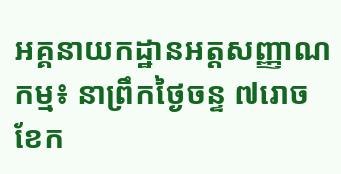អគ្គនាយកដ្ឋានអត្តសញ្ញាណកម្ម៖ នាព្រឹកថ្ងៃចន្ទ ៧រោច ខែក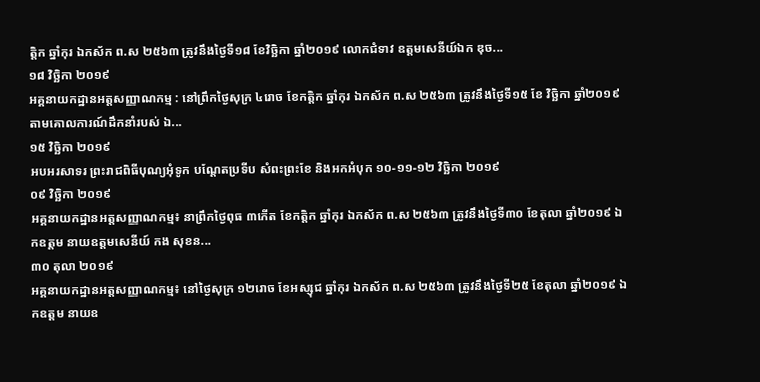ត្តិក ឆ្នាំកុរ ឯកស័ក ព.ស ២៥៦៣ ត្រូវនឹងថ្ងៃទី១៨ ខែវិច្ឆិកា ឆ្នាំ២០១៩ លោកជំទាវ ឧត្តមសេនីយ៍ឯក ឌុច...
១៨ វិច្ឆិកា ២០១៩
អគ្គនាយកដ្ឋានអត្តសញ្ញាណកម្ម : នៅព្រឹកថ្ងៃសុក្រ ៤រោច ខែកត្តិក ឆ្នាំកុរ ឯកស័ក ព.ស ២៥៦៣ ត្រូវនឹងថ្ងៃទី១៥ ខែ វិច្ឆិកា ឆ្នាំ២០១៩ តាមគោលការណ៍ដឹកនាំរបស់ ឯ...
១៥ វិច្ឆិកា ២០១៩
អបអរសាទរ ព្រះរាជពិធីបុណ្យអុំទូក បណ្តែតប្រទីប សំពះព្រះខែ និងអកអំបុក ១០-១១-១២ វិច្ឆិកា ២០១៩
០៩ វិច្ឆិកា ២០១៩
អគ្គនាយកដ្ឋានអត្តសញ្ញាណកម្ម៖ នាព្រឹកថ្ងៃពុធ ៣កើត ខែកត្ដិក ឆ្នាំកុរ ឯកស័ក ព.ស ២៥៦៣ ត្រូវនឹងថ្ងៃទី៣០ ខែតុលា ឆ្នាំ២០១៩ ឯកឧត្តម នាយឧត្តមសេនីយ៍ កង សុខន...
៣០ តុលា ២០១៩
អគ្គនាយកដ្ឋានអត្តសញ្ញាណកម្ម៖ នៅថ្ងៃសុក្រ ១២រោច ខែអស្សុជ ឆ្នាំកុរ ឯកស័ក ព.ស ២៥៦៣ ត្រូវនឹងថ្ងៃទី២៥ ខែតុលា ឆ្នាំ២០១៩ ឯកឧត្តម នាយឧ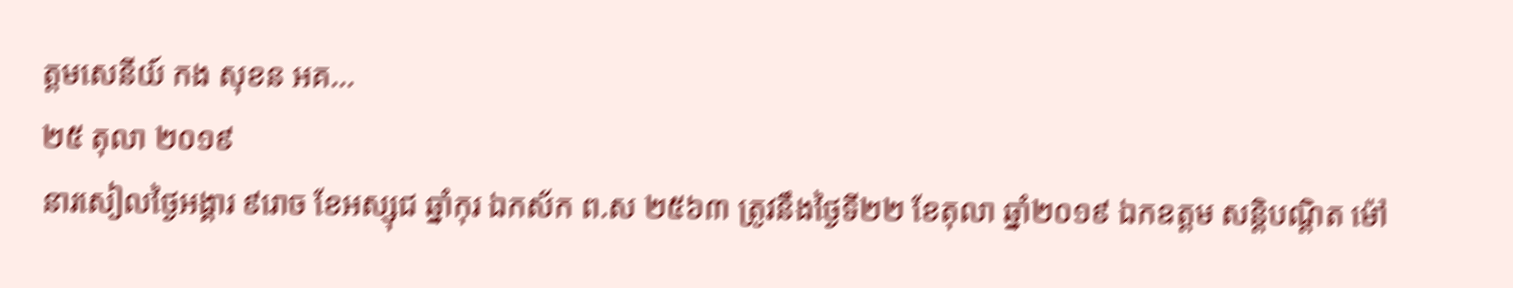ត្តមសេនីយ៍ កង សុខន អគ...
២៥ តុលា ២០១៩
នារសៀលថ្ងៃអង្គារ ៩រោច ខែអស្សុជ ឆ្នាំកុរ ឯកស័ក ព.ស ២៥៦៣ ត្រូវនឹងថ្ងៃទី២២ ខែតុលា ឆ្នាំ២០១៩ ឯកឧត្តម សន្តិបណ្តិត ម៉ៅ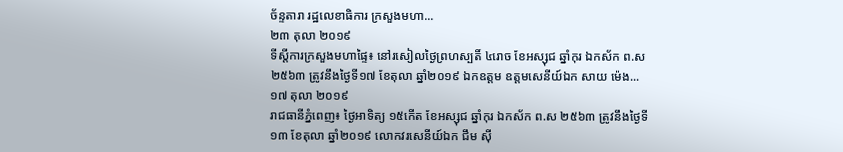ច័ន្ទតារា រដ្ឋលេខាធិការ ក្រសួងមហា...
២៣ តុលា ២០១៩
ទីស្តីការក្រសួងមហាផ្ទៃ៖ នៅរសៀលថ្ងៃព្រហស្បតិ៍ ៤រោច ខែអស្សុជ ឆ្នាំកុរ ឯកស័ក ព.ស ២៥៦៣ ត្រូវនឹងថ្ងៃទី១៧ ខែតុលា ឆ្នាំ២០១៩ ឯកឧត្តម ឧត្តមសេនីយ៍ឯក សាយ ម៉េង...
១៧ តុលា ២០១៩
រាជធានីភ្នំពេញ៖ ថ្ងៃអាទិត្យ ១៥កេីត ខែអស្សុជ ឆ្នាំកុរ ឯកស័ក ព.ស ២៥៦៣ ត្រូវនឹងថ្ងៃទី១៣ ខែតុលា ឆ្នាំ២០១៩ លោកវរសេនីយ៍ឯក ជឹម ស៊ី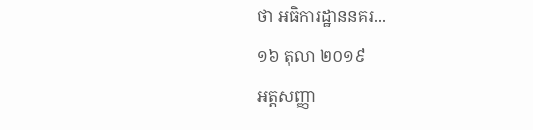ថា អធិការដ្ឋាននគរ...
១៦ តុលា ២០១៩
អត្តសញ្ញា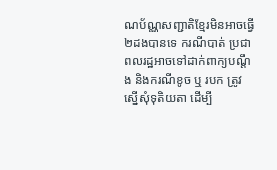ណប័ណ្ណសញ្ជាតិខ្មែរមិនអាចធ្វើ ២ដងបានទេ ករណីបាត់ ប្រជាពលរដ្ឋអាចទៅដាក់ពាក្យបណ្តឹង និងករណីខូច ឬ របក ត្រូវស្នើសុំទុតិយតា ដើម្បី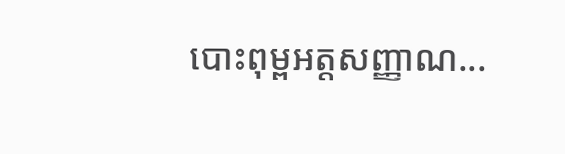បោះពុម្ពអត្តសញ្ញាណ...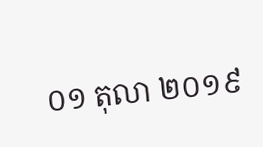០១ តុលា ២០១៩